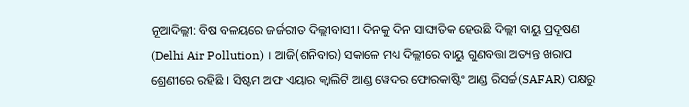ନୂଆଦିଲ୍ଲୀ: ବିଷ ବଳୟରେ ଜର୍ଜରୀତ ଦିଲ୍ଲୀବାସୀ । ଦିନକୁ ଦିନ ସାଙ୍ଘାତିକ ହେଉଛି ଦିଲ୍ଲୀ ବାୟୁ ପ୍ରଦୂଷଣ (Delhi Air Pollution) । ଆଜି(ଶନିବାର) ସକାଳେ ମଧ୍ୟ ଦିଲ୍ଲୀରେ ବାୟୁ ଗୁଣବତ୍ତା ଅତ୍ୟନ୍ତ ଖରାପ ଶ୍ରେଣୀରେ ରହିଛି । ସିଷ୍ଟମ ଅଫ ଏୟାର କ୍ବାଲିଟି ଆଣ୍ଡ ୱେଦର ଫୋରକାଷ୍ଟିଂ ଆଣ୍ଡ ରିସର୍ଚ୍ଚ(SAFAR) ପକ୍ଷରୁ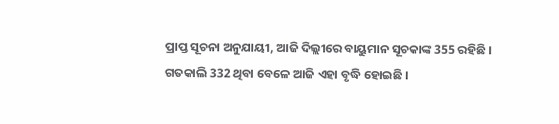ପ୍ରାପ୍ତ ସୂଚନା ଅନୁଯାୟୀ, ଆଜି ଦିଲ୍ଲୀରେ ବାୟୁମାନ ସୂଚକାଙ୍କ 355 ରହିଛି । ଗତକାଲି 332 ଥିବା ବେଳେ ଆଜି ଏହା ବୃଦ୍ଧି ହୋଇଛି ।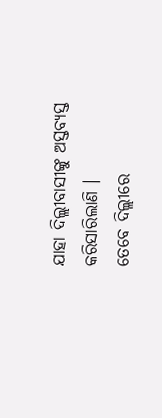ଯାହା ଦିଲ୍ଲୀବାସୀଙ୍କୁ ଅସ୍ତବ୍ୟସ୍ତ କରିସାରିଲାଣି ।
ତେବେ ଦିଲ୍ଲୀରେ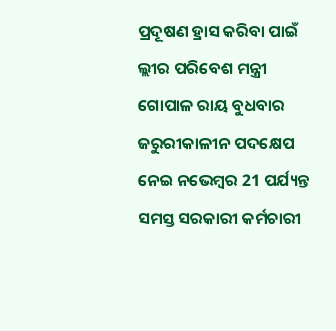ପ୍ରଦୂଷଣ ହ୍ରାସ କରିବା ପାଇଁ ଲ୍ଲୀର ପରିବେଶ ମନ୍ତ୍ରୀ ଗୋପାଳ ରାୟ ବୁଧବାର ଜରୁରୀକାଳୀନ ପଦକ୍ଷେପ ନେଇ ନଭେମ୍ବର 21 ପର୍ଯ୍ୟନ୍ତ ସମସ୍ତ ସରକାରୀ କର୍ମଚାରୀ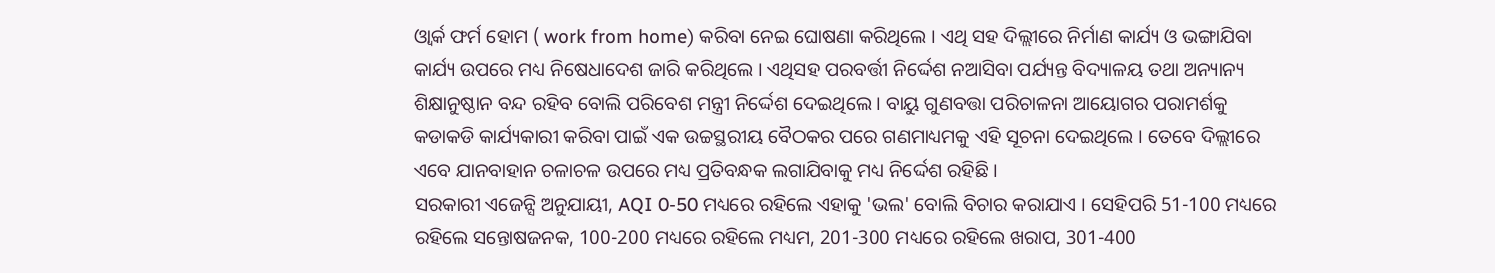ଓ୍ବାର୍କ ଫର୍ମ ହୋମ ( work from home) କରିବା ନେଇ ଘୋଷଣା କରିଥିଲେ । ଏଥି ସହ ଦିଲ୍ଲୀରେ ନିର୍ମାଣ କାର୍ଯ୍ୟ ଓ ଭଙ୍ଗାଯିବା କାର୍ଯ୍ୟ ଉପରେ ମଧ୍ୟ ନିଷେଧାଦେଶ ଜାରି କରିଥିଲେ । ଏଥିସହ ପରବର୍ତ୍ତୀ ନିର୍ଦ୍ଦେଶ ନଆସିବା ପର୍ଯ୍ୟନ୍ତ ବିଦ୍ୟାଳୟ ତଥା ଅନ୍ୟାନ୍ୟ ଶିକ୍ଷାନୁଷ୍ଠାନ ବନ୍ଦ ରହିବ ବୋଲି ପରିବେଶ ମନ୍ତ୍ରୀ ନିର୍ଦ୍ଦେଶ ଦେଇଥିଲେ । ବାୟୁ ଗୁଣବତ୍ତା ପରିଚାଳନା ଆୟୋଗର ପରାମର୍ଶକୁ କଡାକଡି କାର୍ଯ୍ୟକାରୀ କରିବା ପାଇଁ ଏକ ଉଚ୍ଚସ୍ଥରୀୟ ବୈଠକର ପରେ ଗଣମାଧ୍ୟମକୁ ଏହି ସୂଚନା ଦେଇଥିଲେ । ତେବେ ଦିଲ୍ଲୀରେ ଏବେ ଯାନବାହାନ ଚଳାଚଳ ଉପରେ ମଧ୍ୟ ପ୍ରତିବନ୍ଧକ ଲଗାଯିବାକୁ ମଧ୍ୟ ନିର୍ଦ୍ଦେଶ ରହିଛି ।
ସରକାରୀ ଏଜେନ୍ସି ଅନୁଯାୟୀ, AQI 0-50 ମଧ୍ୟରେ ରହିଲେ ଏହାକୁ 'ଭଲ' ବୋଲି ବିଚାର କରାଯାଏ । ସେହିପରି 51-100 ମଧ୍ୟରେ ରହିଲେ ସନ୍ତୋଷଜନକ, 100-200 ମଧ୍ୟରେ ରହିଲେ ମଧ୍ୟମ, 201-300 ମଧ୍ୟରେ ରହିଲେ ଖରାପ, 301-400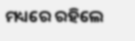ମଧ୍ୟରେ ରହିଲେ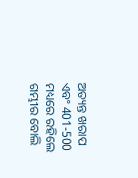ଅତ୍ୟନ୍ତ ଖରାପ ଏବଂ 401-500 ମଧ୍ୟରେ ରହିଲେ ଗମ୍ଭୀର ବୋଲି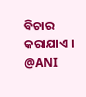ବିଚାର କରାଯାଏ ।
@ANI